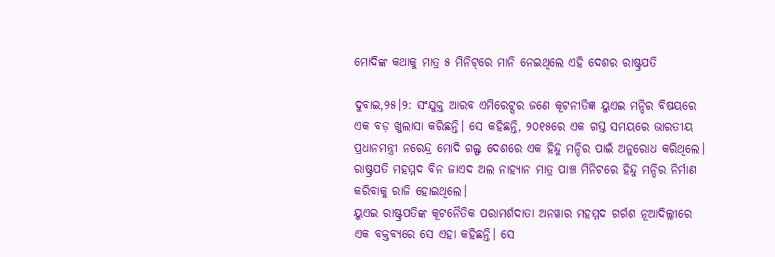ମୋଦିଙ୍କ କଥାକୁ ମାତ୍ର ୫ ମିନିଟ୍‌ରେ ମାନି ନେଇଥିଲେ ଏହି ଦେଶର ରାଷ୍ଟ୍ରପତି

ଦୁବାଇ,୨୫।୨: ସଂଯୁକ୍ତ ଆରବ ଏମିରେଟ୍ସର ଜଣେ କୂଟନୀତିଜ୍ଞ ୟୁଏଇ ମନ୍ଦିର ବିଷୟରେ ଏକ ବଡ଼ ଖୁଲାସା କରିଛନ୍ତି। ସେ କହିଛନ୍ତି, ୨୦୧୫ରେ ଏକ ଗସ୍ତ ସମୟରେ ଭାରତୀୟ ପ୍ରଧାନମନ୍ତ୍ରୀ ନରେନ୍ଦ୍ର ମୋଦି ଗଲ୍ଫ ଦେଶରେ ଏକ ହିନ୍ଦୁ ମନ୍ଦିର ପାଇଁ ଅନୁରୋଧ କରିଥିଲେ। ରାଷ୍ଟ୍ରପତି ମହମ୍ମଦ ବିନ ଜାଏଦ ଅଲ ନାହ୍ୟାନ ମାତ୍ର ପାଞ୍ଚ ମିନିଟରେ ହିନ୍ଦୁ ମନ୍ଦିର ନିର୍ମାଣ କରିବାକୁ ରାଜି ହୋଇଥିଲେ।
ୟୁଏଇ ରାଷ୍ଟ୍ରପତିଙ୍କ କୂଟନୈତିକ ପରାମର୍ଶଦାତା ଅନୱାର ମହମ୍ମଦ ଗର୍ଗଶ ନୂଆଦିଲ୍ଲୀରେ ଏକ ବକ୍ତବ୍ୟରେ ସେ ଏହା କହିଛନ୍ତି। ସେ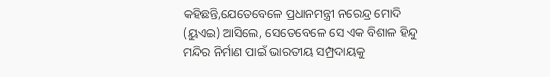କହିଛନ୍ତି,ଯେତେବେଳେ ପ୍ରଧାନମନ୍ତ୍ରୀ ନରେନ୍ଦ୍ର ମୋଦି (ୟୁଏଇ) ଆସିଲେ, ସେତେବେଳେ ସେ ଏକ ବିଶାଳ ହିନ୍ଦୁ ମନ୍ଦିର ନିର୍ମାଣ ପାଇଁ ଭାରତୀୟ ସମ୍ପ୍ରଦାୟକୁ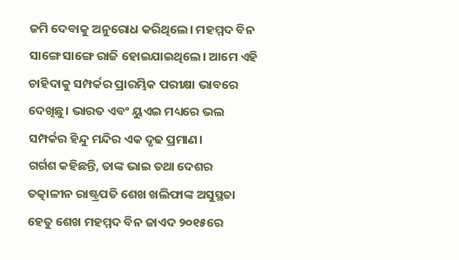ଜମି ଦେବାକୁ ଅନୁରୋଧ କରିଥିଲେ। ମହମ୍ମଦ ବିନ ସାଙ୍ଗେ ସାଙ୍ଗେ ରାଜି ହୋଇଯାଇଥିଲେ। ଆମେ ଏହି ଚାହିଦାକୁ ସମ୍ପର୍କର ପ୍ରାରମ୍ଭିକ ପରୀକ୍ଷା ଭାବରେ ଦେଖିଛୁ। ଭାରତ ଏବଂ ୟୁଏଇ ମଧ୍ୟରେ ଭଲ ସମ୍ପର୍କର ହିନ୍ଦୁ ମନ୍ଦିର ଏକ ଦୃଢ ପ୍ରମାଣ।
ଗର୍ଗଶ କହିଛନ୍ତି, ତାଙ୍କ ଭାଇ ତଥା ଦେଶର ତତ୍କାଳୀନ ରାଷ୍ଟ୍ରପତି ଶେଖ ଖଲିଫାଙ୍କ ଅସୁସ୍ଥତା ହେତୁ ଶେଖ ମହମ୍ମଦ ବିନ ଜାଏଦ ୨୦୧୫ରେ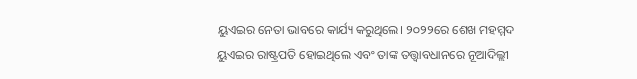ୟୁଏଇର ନେତା ଭାବରେ କାର୍ଯ୍ୟ କରୁଥିଲେ। ୨୦୨୨ରେ ଶେଖ ମହମ୍ମଦ ୟୁଏଇର ରାଷ୍ଟ୍ରପତି ହୋଇଥିଲେ ଏବଂ ତାଙ୍କ ତତ୍ତ୍ୱାବଧାନରେ ନୂଆଦିଲ୍ଲୀ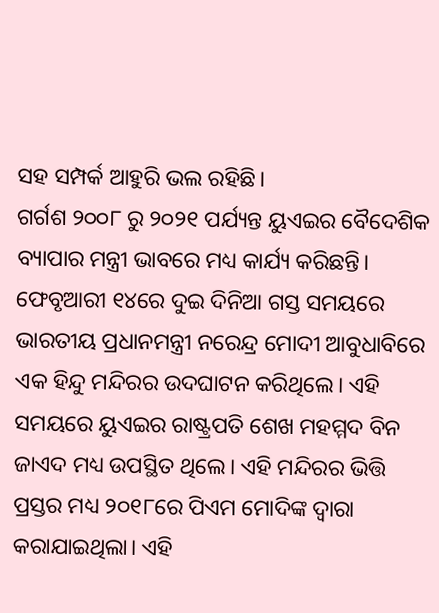ସହ ସମ୍ପର୍କ ଆହୁରି ଭଲ ରହିଛି।
ଗର୍ଗଶ ୨୦୦୮ ରୁ ୨୦୨୧ ପର୍ଯ୍ୟନ୍ତ ୟୁଏଇର ବୈଦେଶିକ ବ୍ୟାପାର ମନ୍ତ୍ରୀ ଭାବରେ ମଧ୍ୟ କାର୍ଯ୍ୟ କରିଛନ୍ତି।
ଫେବୃଆରୀ ୧୪ରେ ଦୁଇ ଦିନିଆ ଗସ୍ତ ସମୟରେ ଭାରତୀୟ ପ୍ରଧାନମନ୍ତ୍ରୀ ନରେନ୍ଦ୍ର ମୋଦୀ ଆବୁଧାବିରେ ଏକ ହିନ୍ଦୁ ମନ୍ଦିରର ଉଦଘାଟନ କରିଥିଲେ। ଏହି ସମୟରେ ୟୁଏଇର ରାଷ୍ଟ୍ରପତି ଶେଖ ମହମ୍ମଦ ବିନ ଜାଏଦ ମଧ୍ୟ ଉପସ୍ଥିତ ଥିଲେ। ଏହି ମନ୍ଦିରର ଭିତ୍ତି ପ୍ରସ୍ତର ମଧ୍ୟ ୨୦୧୮ରେ ପିଏମ ମୋଦିଙ୍କ ଦ୍ୱାରା କରାଯାଇଥିଲା। ଏହି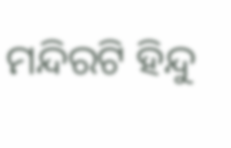ମନ୍ଦିରଟି ହିନ୍ଦୁ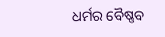ଧର୍ମର ବୈଷ୍ଣବ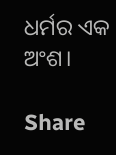ଧର୍ମର ଏକ ଅଂଶ।

Share